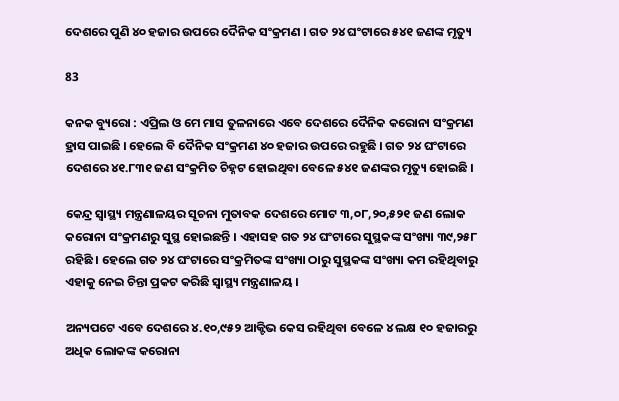ଦେଶରେ ପୁଣି ୪୦ ହଜାର ଉପରେ ଦୈନିକ ସଂକ୍ରମଣ । ଗତ ୨୪ ଘଂଟାରେ ୫୪୧ ଜଣଙ୍କ ମୃତ୍ୟୁ

83

କନକ ବ୍ୟୁରୋ : ଏପ୍ରିଲ ଓ ମେ ମାସ ତୁଳନାରେ ଏବେ ଦେଶରେ ଦୈନିକ କରୋନା ସଂକ୍ରମଣ ହ୍ରାସ ପାଇଛି । ହେଲେ ବି ଦୈନିକ ସଂକ୍ରମଣ ୪୦ ହଜାର ଉପରେ ରହୁଛି । ଗତ ୨୪ ଘଂଟାରେ ଦେଶରେ ୪୧.୮୩୧ ଜଣ ସଂକ୍ରମିତ ଚିହ୍ନଟ ହୋଇଥିବା ବେଳେ ୫୪୧ ଜଣଙ୍କର ମୃତ୍ୟୁ ହୋଇଛି ।

କେନ୍ଦ୍ର ସ୍ୱାସ୍ଥ୍ୟ ମନ୍ତ୍ରଣାଳୟର ସୂଚନା ମୁତାବକ ଦେଶରେ ମୋଟ ୩,୦୮,୨୦,୫୨୧ ଜଣ ଲୋକ କରୋନା ସଂକ୍ରମଣରୁ ସୁସ୍ଥ ହୋଇଛନ୍ତି । ଏହାସହ ଗତ ୨୪ ଘଂଟାରେ ସୁସ୍ଥକଙ୍କ ସଂଖ୍ୟା ୩୯,୨୫୮ ରହିଛି । ହେଲେ ଗତ ୨୪ ଘଂଟାରେ ସଂକ୍ରମିତଙ୍କ ସଂଖ୍ୟା ଠାରୁ ସୁସ୍ଥକଙ୍କ ସଂଖ୍ୟା କମ ରହିଥିବାରୁ ଏହାକୁ ନେଇ ଚିନ୍ତା ପ୍ରକଟ କରିଛି ସ୍ୱାସ୍ଥ୍ୟ ମନ୍ତ୍ରଣାଳୟ ।

ଅନ୍ୟପଟେ ଏବେ ଦେଶରେ ୪.୧୦,୯୫୨ ଆକ୍ଟିଭ କେସ ରହିଥିବା ବେଳେ ୪ ଲକ୍ଷ ୧୦ ହଜାରରୁ ଅଧିକ ଲୋକଙ୍କ କରୋନା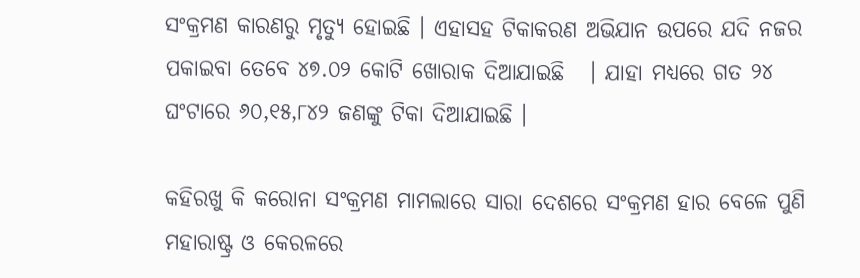ସଂକ୍ରମଣ କାରଣରୁ ମୃତ୍ୟୁ ହୋଇଛି । ଏହାସହ ଟିକାକରଣ ଅଭିଯାନ ଉପରେ ଯଦି ନଜର ପକାଇବା ତେବେ ୪୭.୦୨ କୋଟି ଖୋରାକ ଦିଆଯାଇଛି   । ଯାହା ମଧ୍ୟରେ ଗତ ୨୪ ଘଂଟାରେ ୬୦,୧୫,୮୪୨ ଜଣଙ୍କୁ ଟିକା ଦିଆଯାଇଛି ।

କହିରଖୁ କି କରୋନା ସଂକ୍ରମଣ ମାମଲାରେ ସାରା ଦେଶରେ ସଂକ୍ରମଣ ହାର ବେଳେ ପୁଣି ମହାରାଷ୍ଟ୍ର ଓ କେରଳରେ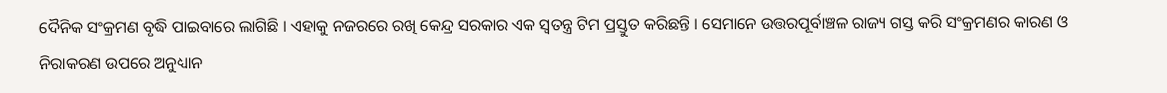ଦୈନିକ ସଂକ୍ରମଣ ବୃଦ୍ଧି ପାଇବାରେ ଲାଗିଛି । ଏହାକୁ ନଜରରେ ରଖି କେନ୍ଦ୍ର ସରକାର ଏକ ସ୍ୱତନ୍ତ୍ର ଟିମ ପ୍ରସ୍ତୁତ କରିଛନ୍ତି । ସେମାନେ ଉତ୍ତରପୂର୍ବାଞ୍ଚଳ ରାଜ୍ୟ ଗସ୍ତ କରି ସଂକ୍ରମଣର କାରଣ ଓ ନିରାକରଣ ଉପରେ ଅନୁଧ୍ୟାନ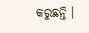କରୁଛନ୍ତି ।